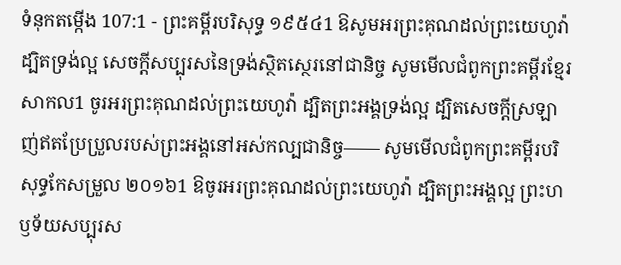ទំនុកតម្កើង 107:1 - ព្រះគម្ពីរបរិសុទ្ធ ១៩៥៤1 ឱសូមអរព្រះគុណដល់ព្រះយេហូវ៉ា ដ្បិតទ្រង់ល្អ សេចក្ដីសប្បុរសនៃទ្រង់ស្ថិតស្ថេរនៅជានិច្ច សូមមើលជំពូកព្រះគម្ពីរខ្មែរសាកល1 ចូរអរព្រះគុណដល់ព្រះយេហូវ៉ា ដ្បិតព្រះអង្គទ្រង់ល្អ ដ្បិតសេចក្ដីស្រឡាញ់ឥតប្រែប្រួលរបស់ព្រះអង្គនៅអស់កល្បជានិច្ច—— សូមមើលជំពូកព្រះគម្ពីរបរិសុទ្ធកែសម្រួល ២០១៦1 ឱចូរអរព្រះគុណដល់ព្រះយេហូវ៉ា ដ្បិតព្រះអង្គល្អ ព្រះហឫទ័យសប្បុរស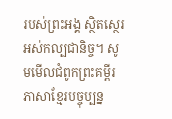របស់ព្រះអង្គ ស្ថិតស្ថេរអស់កល្បជានិច្ច។ សូមមើលជំពូកព្រះគម្ពីរភាសាខ្មែរបច្ចុប្បន្ន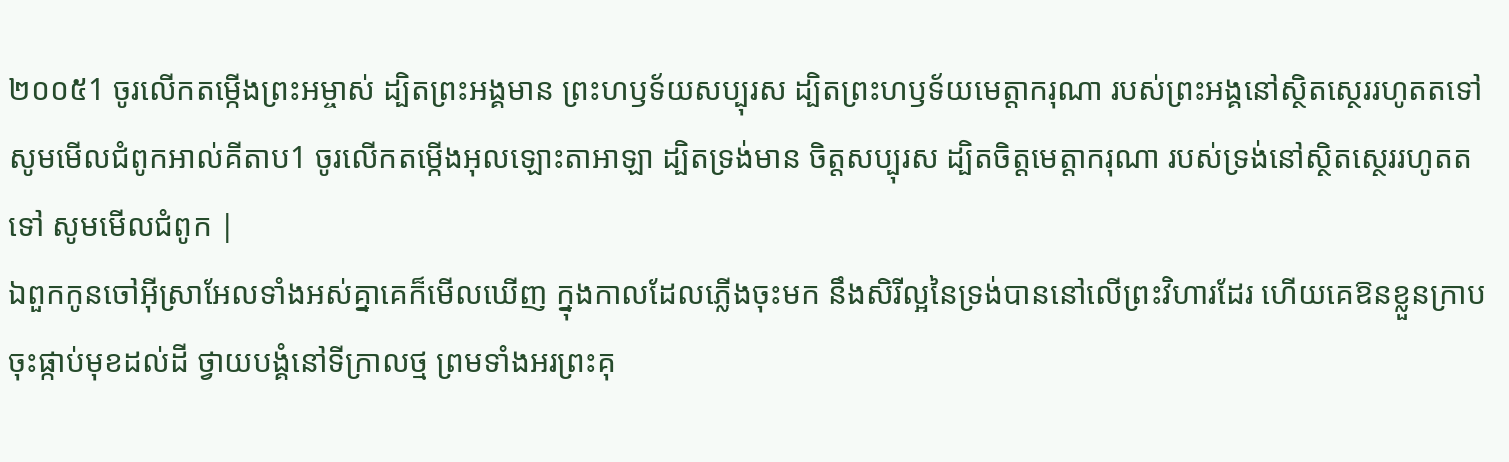២០០៥1 ចូរលើកតម្កើងព្រះអម្ចាស់ ដ្បិតព្រះអង្គមាន ព្រះហឫទ័យសប្បុរស ដ្បិតព្រះហឫទ័យមេត្តាករុណា របស់ព្រះអង្គនៅស្ថិតស្ថេររហូតតទៅ សូមមើលជំពូកអាល់គីតាប1 ចូរលើកតម្កើងអុលឡោះតាអាឡា ដ្បិតទ្រង់មាន ចិត្តសប្បុរស ដ្បិតចិត្តមេត្តាករុណា របស់ទ្រង់នៅស្ថិតស្ថេររហូតតទៅ សូមមើលជំពូក |
ឯពួកកូនចៅអ៊ីស្រាអែលទាំងអស់គ្នាគេក៏មើលឃើញ ក្នុងកាលដែលភ្លើងចុះមក នឹងសិរីល្អនៃទ្រង់បាននៅលើព្រះវិហារដែរ ហើយគេឱនខ្លួនក្រាបចុះផ្កាប់មុខដល់ដី ថ្វាយបង្គំនៅទីក្រាលថ្ម ព្រមទាំងអរព្រះគុ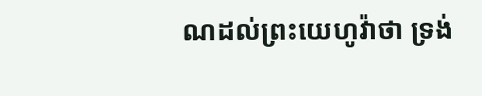ណដល់ព្រះយេហូវ៉ាថា ទ្រង់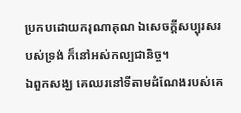ប្រកបដោយករុណាគុណ ឯសេចក្ដីសប្បុរសរបស់ទ្រង់ ក៏នៅអស់កល្បជានិច្ច។
ឯពួកសង្ឃ គេឈរនៅទីតាមដំណែងរបស់គេ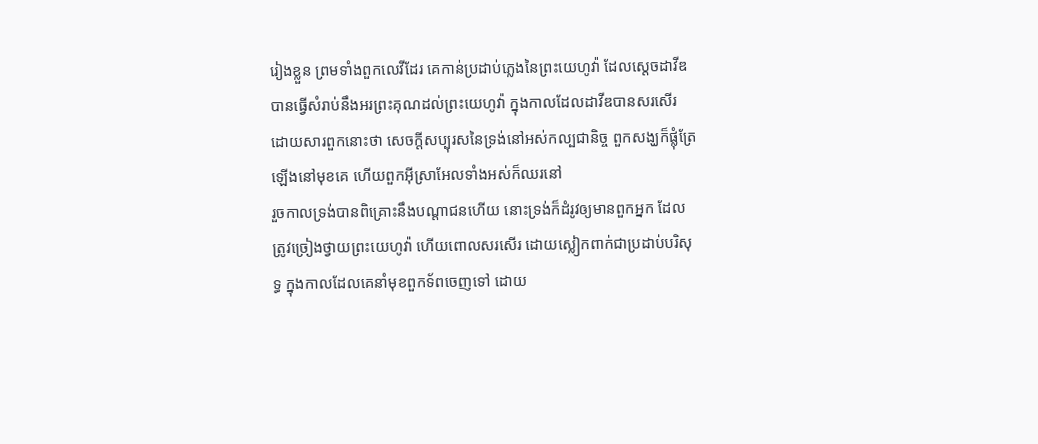រៀងខ្លួន ព្រមទាំងពួកលេវីដែរ គេកាន់ប្រដាប់ភ្លេងនៃព្រះយេហូវ៉ា ដែលស្តេចដាវីឌបានធ្វើសំរាប់នឹងអរព្រះគុណដល់ព្រះយេហូវ៉ា ក្នុងកាលដែលដាវីឌបានសរសើរ ដោយសារពួកនោះថា សេចក្ដីសប្បុរសនៃទ្រង់នៅអស់កល្បជានិច្ច ពួកសង្ឃក៏ផ្លុំត្រែឡើងនៅមុខគេ ហើយពួកអ៊ីស្រាអែលទាំងអស់ក៏ឈរនៅ
រួចកាលទ្រង់បានពិគ្រោះនឹងបណ្តាជនហើយ នោះទ្រង់ក៏ដំរូវឲ្យមានពួកអ្នក ដែលត្រូវច្រៀងថ្វាយព្រះយេហូវ៉ា ហើយពោលសរសើរ ដោយស្លៀកពាក់ជាប្រដាប់បរិសុទ្ធ ក្នុងកាលដែលគេនាំមុខពួកទ័ពចេញទៅ ដោយ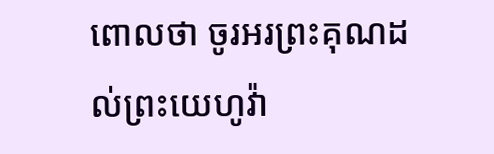ពោលថា ចូរអរព្រះគុណដល់ព្រះយេហូវ៉ា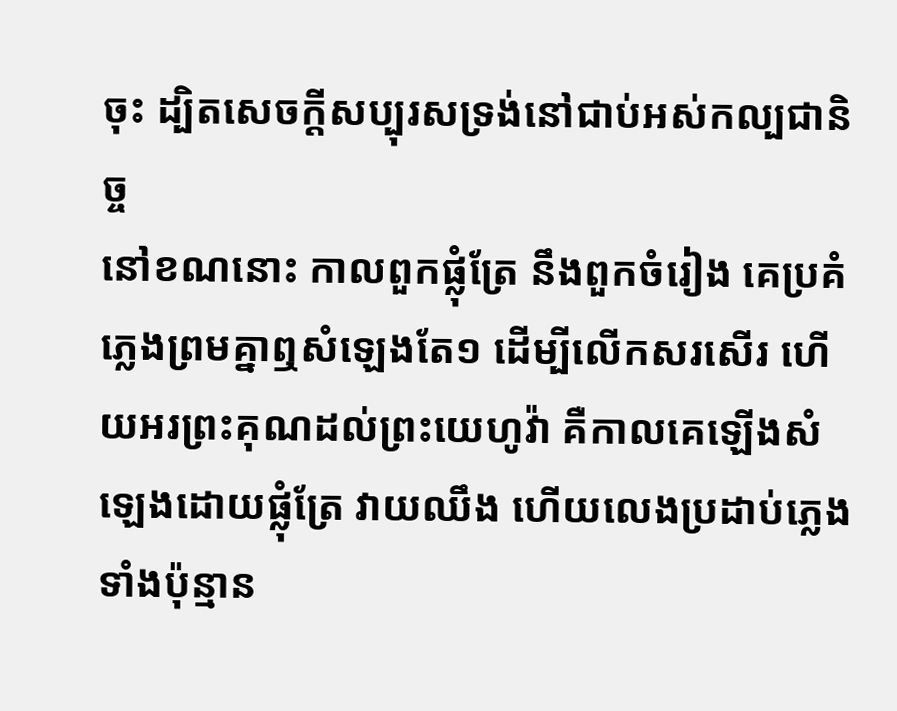ចុះ ដ្បិតសេចក្ដីសប្បុរសទ្រង់នៅជាប់អស់កល្បជានិច្ច
នៅខណនោះ កាលពួកផ្លុំត្រែ នឹងពួកចំរៀង គេប្រគំភ្លេងព្រមគ្នាឮសំឡេងតែ១ ដើម្បីលើកសរសើរ ហើយអរព្រះគុណដល់ព្រះយេហូវ៉ា គឺកាលគេឡើងសំឡេងដោយផ្លុំត្រែ វាយឈឹង ហើយលេងប្រដាប់ភ្លេងទាំងប៉ុន្មាន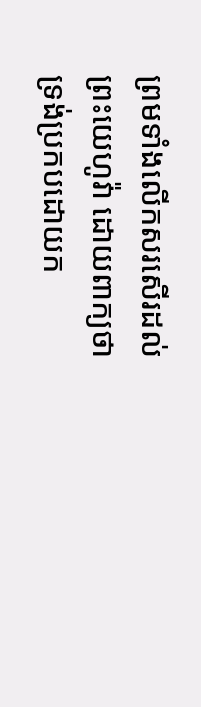ព្រមទាំងលើកសរសើរដល់ព្រះយេហូវ៉ា ដោយពាក្យថា ទ្រង់ប្រកបដោយក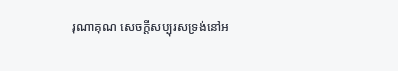រុណាគុណ សេចក្ដីសប្បុរសទ្រង់នៅអ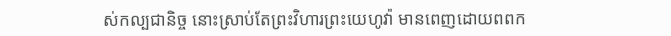ស់កល្បជានិច្ច នោះស្រាប់តែព្រះវិហារព្រះយេហូវ៉ា មានពេញដោយពពក